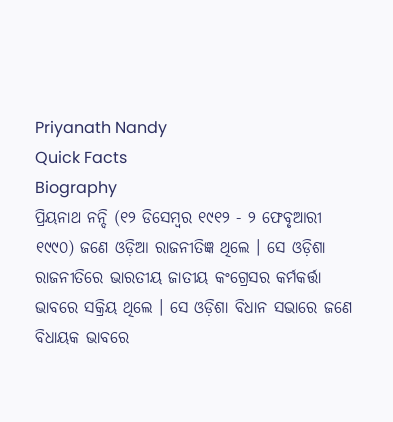Priyanath Nandy
Quick Facts
Biography
ପ୍ରିୟନାଥ ନନ୍ଦି (୧୨ ଡିସେମ୍ବର ୧୯୧୨ - ୨ ଫେବୃଆରୀ ୧୯୯୦) ଜଣେ ଓଡ଼ିଆ ରାଜନୀତିଜ୍ଞ ଥିଲେ । ସେ ଓଡ଼ିଶା ରାଜନୀତିରେ ଭାରତୀୟ ଜାତୀୟ କଂଗ୍ରେସର କର୍ମକର୍ତ୍ତା ଭାବରେ ସକ୍ରିୟ ଥିଲେ । ସେ ଓଡ଼ିଶା ବିଧାନ ସଭାରେ ଜଣେ ବିଧାୟକ ଭାବରେ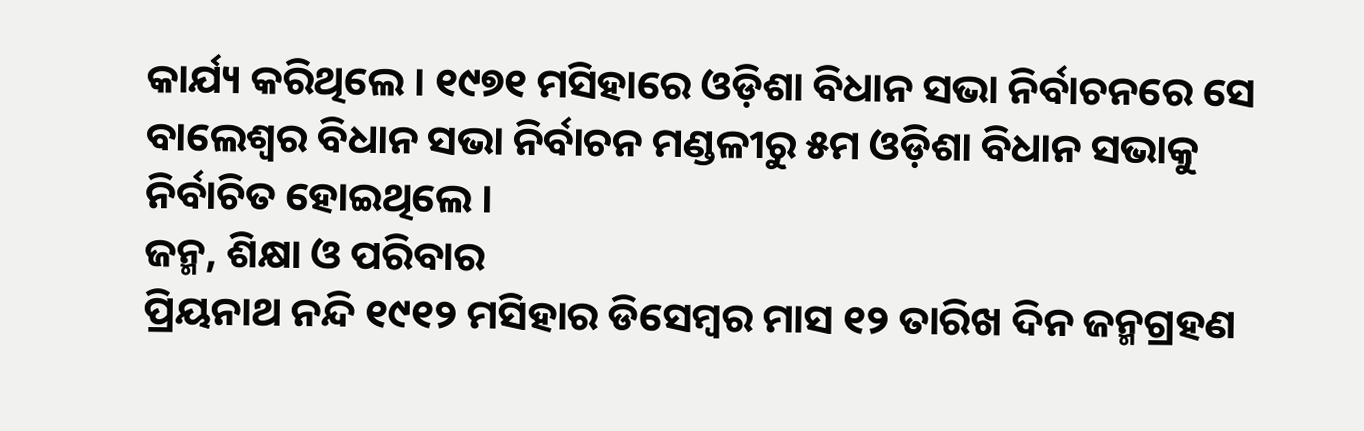କାର୍ଯ୍ୟ କରିଥିଲେ । ୧୯୭୧ ମସିହାରେ ଓଡ଼ିଶା ବିଧାନ ସଭା ନିର୍ବାଚନରେ ସେ ବାଲେଶ୍ୱର ବିଧାନ ସଭା ନିର୍ବାଚନ ମଣ୍ଡଳୀରୁ ୫ମ ଓଡ଼ିଶା ବିଧାନ ସଭାକୁ ନିର୍ବାଚିତ ହୋଇଥିଲେ ।
ଜନ୍ମ, ଶିକ୍ଷା ଓ ପରିବାର
ପ୍ରିୟନାଥ ନନ୍ଦି ୧୯୧୨ ମସିହାର ଡିସେମ୍ବର ମାସ ୧୨ ତାରିଖ ଦିନ ଜନ୍ମଗ୍ରହଣ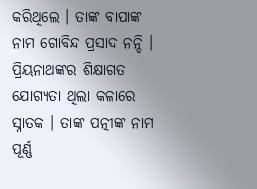କରିଥିଲେ । ତାଙ୍କ ବାପାଙ୍କ ନାମ ଗୋବିନ୍ଦ ପ୍ରସାଦ ନନ୍ଦି । ପ୍ରିୟନାଥଙ୍କର ଶିକ୍ଷାଗତ ଯୋଗ୍ୟତା ଥିଲା କଳାରେ ସ୍ନାତକ । ତାଙ୍କ ପତ୍ନୀଙ୍କ ନାମ ପୂର୍ଣ୍ଣ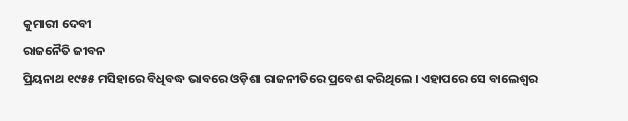କୁମାରୀ ଦେବୀ
ରାଜନୈତି ଜୀବନ
ପ୍ରିୟନାଥ ୧୯୫୫ ମସିହାରେ ବିଧିବଦ୍ଧ ଭାବରେ ଓଡ଼ିଶା ରାଜନୀତିରେ ପ୍ରବେଶ କରିଥିଲେ । ଏହାପରେ ସେ ବାଲେଶ୍ୱର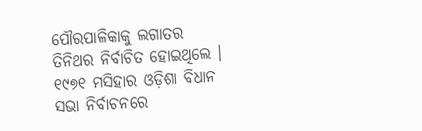ପୌରପାଳିକାକୁ ଲଗାତର ତିନିଥର ନିର୍ବାଚିତ ହୋଇଥିଲେ । ୧୯୭୧ ମସିହାର ଓଡ଼ିଶା ବିଧାନ ସଭା ନିର୍ବାଚନରେ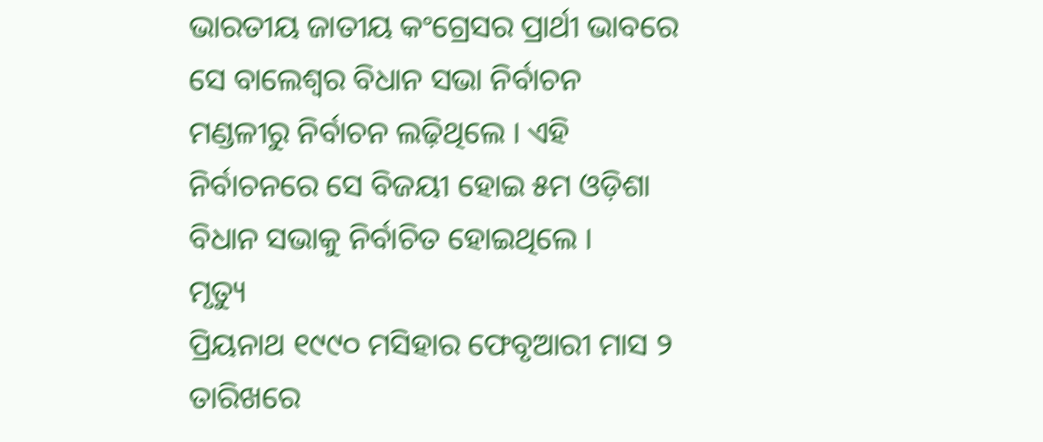ଭାରତୀୟ ଜାତୀୟ କଂଗ୍ରେସର ପ୍ରାର୍ଥୀ ଭାବରେ ସେ ବାଲେଶ୍ୱର ବିଧାନ ସଭା ନିର୍ବାଚନ ମଣ୍ଡଳୀରୁ ନିର୍ବାଚନ ଲଢ଼ିଥିଲେ । ଏହି ନିର୍ବାଚନରେ ସେ ବିଜୟୀ ହୋଇ ୫ମ ଓଡ଼ିଶା ବିଧାନ ସଭାକୁ ନିର୍ବାଚିତ ହୋଇଥିଲେ ।
ମୃତ୍ୟୁ
ପ୍ରିୟନାଥ ୧୯୯୦ ମସିହାର ଫେବୃଆରୀ ମାସ ୨ ତାରିଖରେ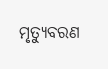ମୃତ୍ୟୁବରଣ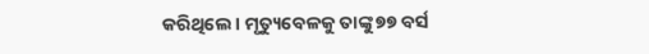କରିଥିଲେ । ମୃତ୍ୟୁବେଳକୁ ତାଙ୍କୁ ୭୭ ବର୍ସ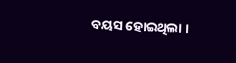ବୟସ ହୋଇଥିଲା ।